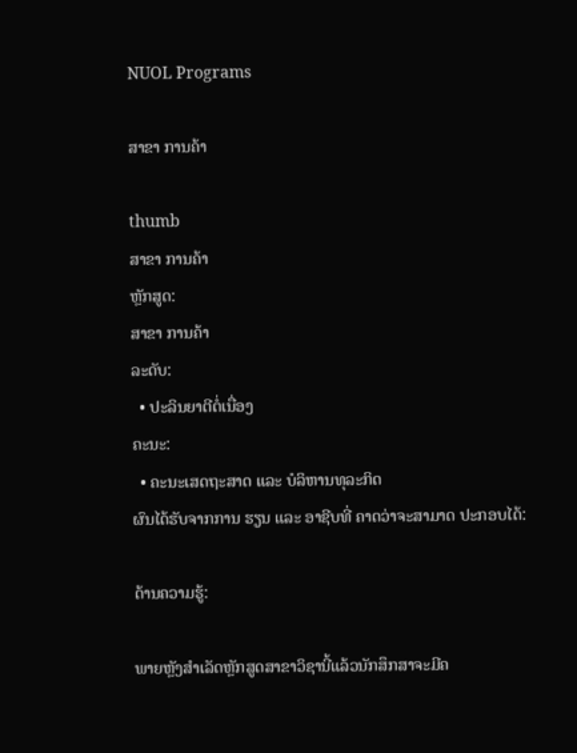NUOL Programs

ສາຂາ ການຄ້າ

thumb
ສາຂາ ການຄ້າ
ຫຼັກສູດ:
ສາຂາ ການຄ້າ
ລະດັບ:
  • ປະລິນຍາຕີຕໍ່ເນື່ອງ
ຄະນະ:
  • ຄະນະເສດຖະສາດ ແລະ ບໍລິຫານທຸລະກິດ
ຜົນໄດ້ຮັບຈາກການ ຮຽນ ແລະ ອາຊີບທີ່ ຄາດວ່າຈະສາມາດ ປະກອບໄດ້:

ດ້ານຄວາມຮູ້:

ພາຍຫຼັງສຳເລັດຫຼັກສູດສາຂາວິຊານີ້ແລ້ວນັກສຶກສາຈະມີຄ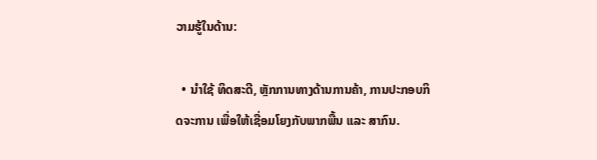ວາມຮູ້ໃນດ້ານ:

  • ນໍາໃຊ້ ທິດສະດີ, ຫຼັກການທາງດ້ານການຄ້າ, ການປະກອບກິດຈະການ ເພື່ອໃຫ້ເຊື່ອມໂຍງກັບພາກພື້ນ ແລະ ສາກົນ.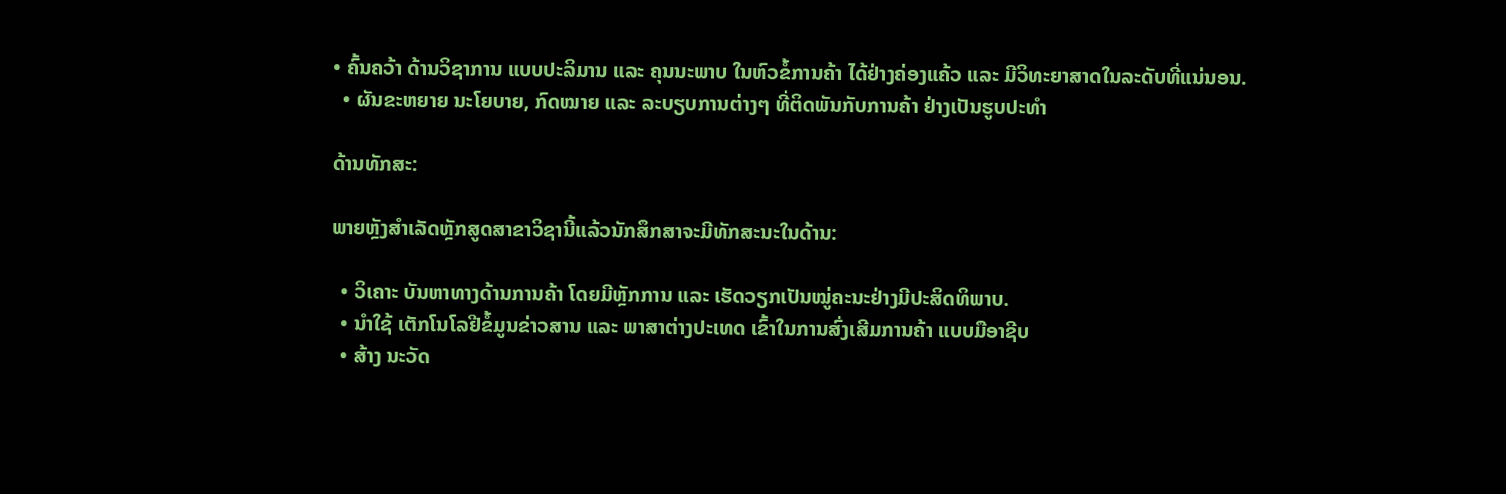• ຄົ້ນຄວ້າ ດ້ານວິຊາການ ແບບປະລິມານ ແລະ ຄຸນນະພາບ ໃນຫົວຂໍ້ການຄ້າ ໄດ້ຢ່າງຄ່ອງແຄ້ວ ແລະ ມີວິທະຍາສາດໃນລະດັບທີ່ແນ່ນອນ.
  • ຜັນຂະຫຍາຍ ນະໂຍບາຍ, ກົດໝາຍ ແລະ ລະບຽບການຕ່າງໆ ທີ່ຕິດພັນກັບການຄ້າ ຢ່າງເປັນຮູບປະທໍາ

ດ້ານທັກສະ:

ພາຍຫຼັງສຳເລັດຫຼັກສູດສາຂາວິຊານີ້ແລ້ວນັກສຶກສາຈະມີທັກສະນະໃນດ້ານ:

  • ວິເຄາະ ບັນຫາທາງດ້ານການຄ້າ ໂດຍມີຫຼັກການ ແລະ ເຮັດວຽກເປັນໝູ່ຄະນະຢ່າງມີປະສິດທິພາບ.
  • ນຳໃຊ້ ເຕັກໂນໂລຢີຂໍ້ມູນຂ່າວສານ ແລະ ພາສາຕ່າງປະເທດ ເຂົ້າໃນການສົ່ງເສີມການຄ້າ ແບບມືອາຊີບ
  • ສ້າງ ນະວັດ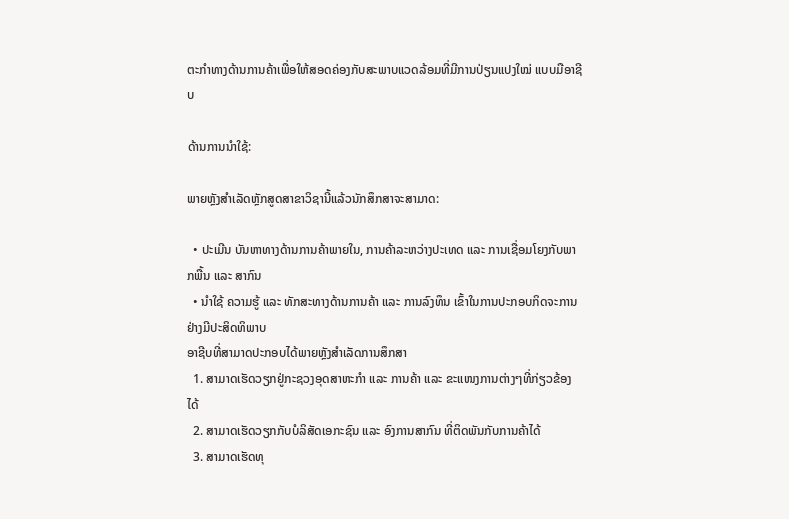ຕະກຳທາງດ້ານການຄ້າເພື່ອໃຫ້ສອດຄ່ອງກັບສະພາບແວດລ້ອມທີ່ມີການປ່ຽນແປງໃໝ່ ແບບມືອາຊີບ

ດ້ານການນຳໃຊ້:

ພາຍຫຼັງສຳເລັດຫຼັກສູດສາຂາວິຊານີ້ແລ້ວນັກສຶກສາຈະສາມາດ:

  • ປະເມີນ ບັນຫາທາງດ້ານການຄ້າພາຍໃນ, ການຄ້າລະຫວ່າງປະເທດ ແລະ ການເຊື່ອມໂຍງກັບພາກພື້ນ ແລະ ສາກົນ
  • ນຳໃຊ້ ຄວາມຮູ້ ແລະ ທັກສະທາງດ້ານການຄ້າ ແລະ ການລົງທຶນ ເຂົ້າໃນການປະກອບກິດຈະການຢ່າງມີປະສິດທິພາບ
ອາຊີບທີ່ສາມາດປະກອບໄດ້ພາຍຫຼັງສຳເລັດການສຶກສາ
  1. ສາມາດເຮັດວຽກຢູ່ກະຊວງອຸດສາຫະກຳ ແລະ ການຄ້າ ແລະ ຂະແໜງການຕ່າງໆທີ່ກ່ຽວຂ້ອງໄດ້
  2. ສາມາດເຮັດວຽກກັບບໍລິສັດເອກະຊົນ ແລະ ອົງການສາກົນ ທີ່ຕິດພັນກັບການຄ້າໄດ້
  3. ສາມາດເຮັດທຸ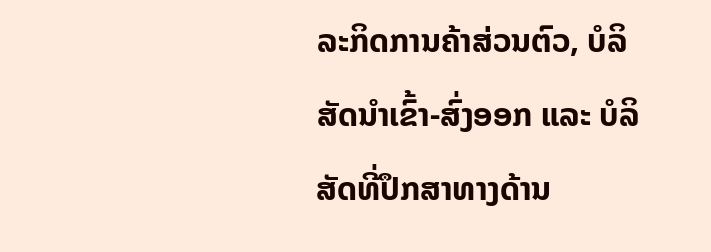ລະກິດການຄ້າສ່ວນຕົວ, ບໍລິສັດນຳເຂົ້າ-ສົ່ງອອກ ແລະ ບໍລິສັດທີ່ປຶກສາທາງດ້ານ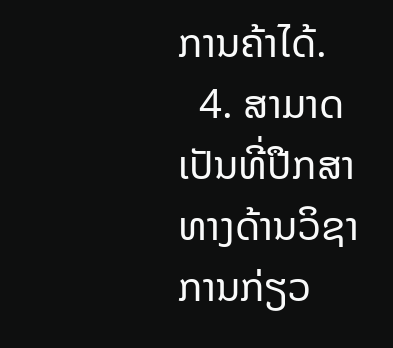ການຄ້າໄດ້.
  4. ສາມາດເປັນທີ່ປືກສາທາງດ້ານວິຊາການກ່ຽວ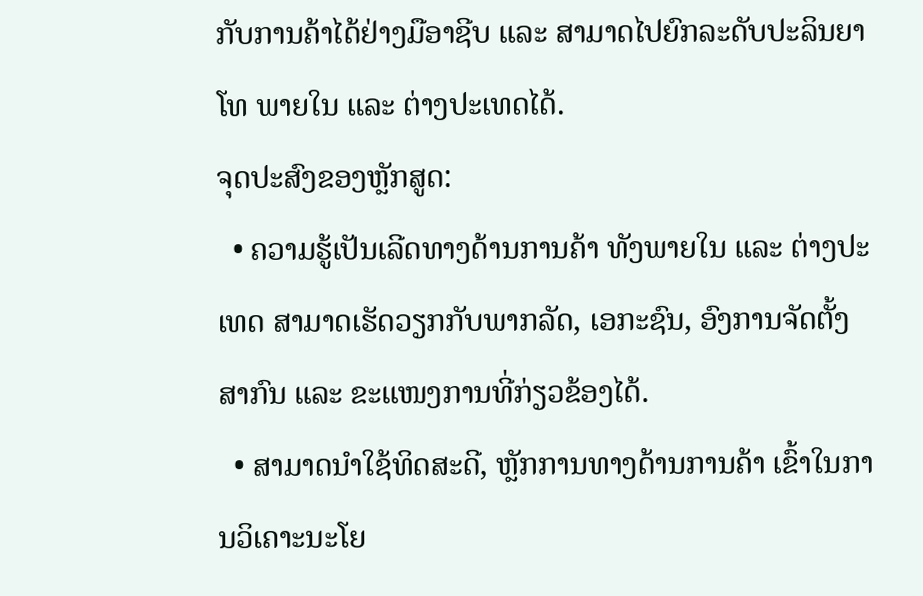ກັບການຄ້າໄດ້ຢ່າງມືອາຊີບ ແລະ ສາມາດໄປຍົກລະດັບປະລິນຍາໂທ ພາຍໃນ ແລະ ຕ່າງປະເທດໄດ້.
ຈຸດປະສົງຂອງຫຼັກສູດ:
  • ຄວາມຮູ້ເປັນເລີດທາງດ້ານການຄ້າ ທັງພາຍໃນ ແລະ ຕ່າງປະເທດ ສາມາດເຮັດວຽກກັບພາກລັດ, ເອກະຊົນ, ອົງການຈັດຕັ້ງສາກົນ ແລະ ຂະແໜງການທີ່ກ່ຽວຂ້ອງໄດ້.
  • ສາມາດນໍາໃຊ້ທິດສະດີ, ຫຼັກການທາງດ້ານການຄ້າ ເຂົ້າໃນການວິເຄາະນະໂຍ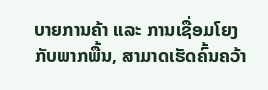ບາຍການຄ້າ ແລະ ການເຊື່ອມໂຍງກັບພາກພື້ນ, ສາມາດເຮັດຄົ້ນຄວ້າ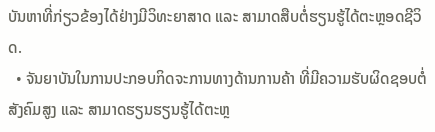ບັນຫາທີ່ກ່ຽວຂ້ອງໄດ້ຢ່າງມີວິທະຍາສາດ ແລະ ສາມາດສືບຕໍ່ຮຽນຮູ້ໄດ້ຕະຫຼອດຊີວິດ.
  • ຈັນຍາບັນໃນການປະກອບກິດຈະການທາງດ້ານການຄ້າ ທີ່ມີຄວາມຮັບຜິດຊອບຕໍ່ສັງຄົມສູງ ແລະ ສາມາດຮຽນຮຽນຮູ້ໄດ້ຕະຫຼ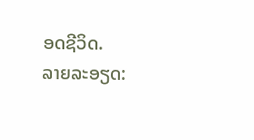ອດຊີວິດ.
ລາຍລະອຽດ: